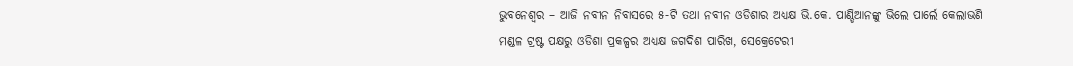ଭୁବନେଶ୍ୱର – ଆଜି ନବୀନ ନିବାସରେ ୫-ଟି ତଥା ନବୀନ ଓଡିଶାର ଅଧ୍ୟକ୍ଷ ଭି.କେ. ପାଣ୍ଡିଆନଙ୍କୁ ଭିଲେ ପାର୍ଲେ କେଲାଭଣି ମଣ୍ଡଳ ଟ୍ରଷ୍ଟ ପକ୍ଷରୁ ଓଡିଶା ପ୍ରକଳ୍ପର ଅଧ୍ୟକ୍ଷ ଜଗଦିଶ ପାରିଖ, ସେକ୍ରେଟେରୀ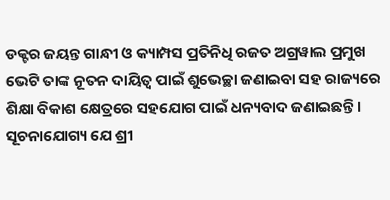ଡକ୍ଟର ଜୟନ୍ତ ଗାନ୍ଧୀ ଓ କ୍ୟାମ୍ପସ ପ୍ରତିନିଧି ରଜତ ଅଗ୍ରୱାଲ ପ୍ରମୁଖ ଭେଟି ତାଙ୍କ ନୂତନ ଦାୟିତ୍ବ ପାଇଁ ଶୁଭେଚ୍ଛା ଜଣାଇବା ସହ ରାଜ୍ୟରେ ଶିକ୍ଷା ବିକାଶ କ୍ଷେତ୍ରରେ ସହଯୋଗ ପାଇଁ ଧନ୍ୟବାଦ ଜଣାଇଛନ୍ତି ।
ସୂଚନାଯୋଗ୍ୟ ଯେ ଶ୍ରୀ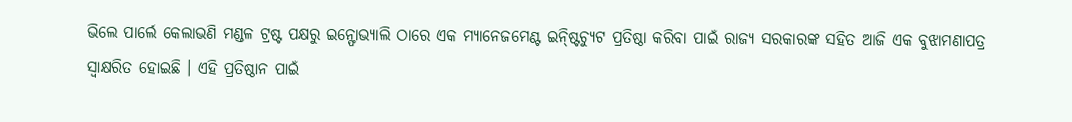ଭିଲେ ପାର୍ଲେ କେଲାଭଣି ମଣ୍ଡଳ ଟ୍ରଷ୍ଟ ପକ୍ଷରୁ ଇନ୍ଫୋଭ୍ୟାଲି ଠାରେ ଏକ ମ୍ୟାନେଜମେଣ୍ଟ ଇନ୍ଷ୍ଟିଚ୍ୟୁଟ ପ୍ରତିଷ୍ଠା କରିବା ପାଇଁ ରାଜ୍ୟ ସରକାରଙ୍କ ସହିତ ଆଜି ଏକ ବୁଝାମଣାପତ୍ର ସ୍ବାକ୍ଷରିତ ହୋଇଛି । ଏହି ପ୍ରତିଷ୍ଠାନ ପାଇଁ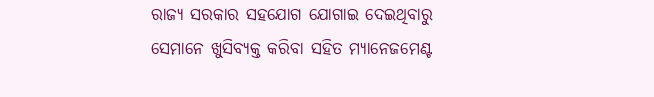ରାଜ୍ୟ ସରକାର ସହଯୋଗ ଯୋଗାଇ ଦେଇଥିବାରୁ ସେମାନେ ଖୁସିବ୍ୟକ୍ତ କରିବା ସହିତ ମ୍ୟାନେଜମେଣ୍ଟ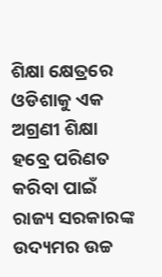ଶିକ୍ଷା କ୍ଷେତ୍ରରେ ଓଡିଶାକୁ ଏକ ଅଗ୍ରଣୀ ଶିକ୍ଷା ହବ୍ରେ ପରିଣତ କରିବା ପାଇଁ ରାଜ୍ୟ ସରକାରଙ୍କ ଉଦ୍ୟମର ଉଚ୍ଚ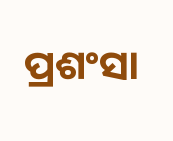ପ୍ରଶଂସା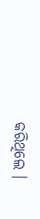କରିଥିଲେ ।